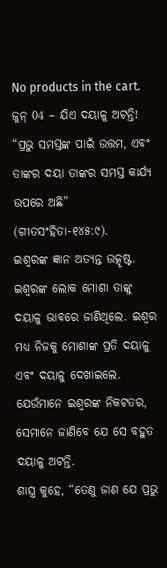No products in the cart.
ଜୁନ୍ 04 – ଯିଏ ଦୟାଳୁ ଅଟନ୍ତି!
“ପ୍ରଭୁ ସମସ୍ତଙ୍କ ପାଇଁ ଉତ୍ତମ, ଏବଂ ତାଙ୍କର ଦୟା ତାଙ୍କର ସମସ୍ତ କାର୍ଯ୍ୟ ଉପରେ ଅଛି” (ଗୀତସଂହିତା-୧୪୫:୯).
ଇଶ୍ବରଙ୍କ ଜ୍ଞାନ ଅତ୍ୟନ୍ତ ଉତ୍କୃଷ୍ଟ. ଇଶ୍ବରଙ୍କ ଲୋକ ମୋଶା ତାଙ୍କୁ ଦୟାଳୁ ଭାବରେ ଜାଣିଥିଲେ. ଇଶ୍ବର ମଧ୍ୟ ନିଜକୁ ମୋଶାଙ୍କ ପ୍ରତି ଦୟାଳୁ ଏବଂ ଦୟାଳୁ ଦେଖାଇଲେ. ଯେଉଁମାନେ ଇଶ୍ବରଙ୍କ ନିକଟତର, ସେମାନେ ଜାଣିବେ ଯେ ସେ ବହୁତ ଦୟାଳୁ ଅଟନ୍ତି.
ଶାସ୍ତ୍ର କୁହେ, “ତେଣୁ ଜାଣ ଯେ ପ୍ରଭୁ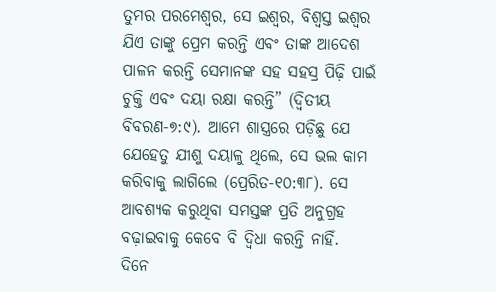ତୁମର ପରମେଶ୍ୱର, ସେ ଇଶ୍ବର, ବିଶ୍ୱସ୍ତ ଇଶ୍ବର ଯିଏ ତାଙ୍କୁ ପ୍ରେମ କରନ୍ତି ଏବଂ ତାଙ୍କ ଆଦେଶ ପାଳନ କରନ୍ତି ସେମାନଙ୍କ ସହ ସହସ୍ର ପିଢ଼ି ପାଇଁ ଚୁକ୍ତି ଏବଂ ଦୟା ରକ୍ଷା କରନ୍ତି” (ଦ୍ୱିତୀୟ ବିବରଣ-୭:୯). ଆମେ ଶାସ୍ତ୍ରରେ ପଡ଼ିଛୁ ଯେ ଯେହେତୁ ଯୀଶୁ ଦୟାଳୁ ଥିଲେ, ସେ ଭଲ କାମ କରିବାକୁ ଲାଗିଲେ (ପ୍ରେରିତ-୧୦:୩୮). ସେ ଆବଶ୍ୟକ କରୁଥିବା ସମସ୍ତଙ୍କ ପ୍ରତି ଅନୁଗ୍ରହ ବଢ଼ାଇବାକୁ କେବେ ବି ଦ୍ୱିଧା କରନ୍ତି ନାହିଁ.
ଦିନେ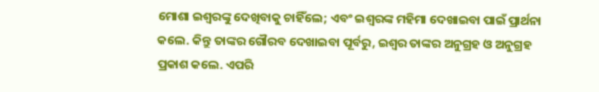ମୋଶା ଇଶ୍ବରଙ୍କୁ ଦେଖିବାକୁ ଚାହିଁଲେ; ଏବଂ ଇଶ୍ବରଙ୍କ ମହିମା ଦେଖାଇବା ପାଇଁ ପ୍ରାର୍ଥନା କଲେ. କିନ୍ତୁ ତାଙ୍କର ଗୌରବ ଦେଖାଇବା ପୂର୍ବରୁ, ଇଶ୍ବର ତାଙ୍କର ଅନୁଗ୍ରହ ଓ ଅନୁଗ୍ରହ ପ୍ରକାଶ କଲେ. ଏପରି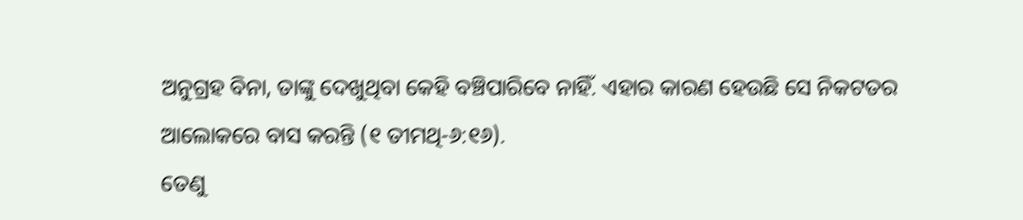ଅନୁଗ୍ରହ ବିନା, ତାଙ୍କୁ ଦେଖୁଥିବା କେହି ବଞ୍ଚିପାରିବେ ନାହିଁ. ଏହାର କାରଣ ହେଉଛି ସେ ନିକଟତର ଆଲୋକରେ ବାସ କରନ୍ତି (୧ ତୀମଥି-୬:୧୬).
ତେଣୁ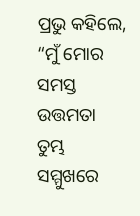ପ୍ରଭୁ କହିଲେ, “ମୁଁ ମୋର ସମସ୍ତ ଉତ୍ତମତା ତୁମ୍ଭ ସମ୍ମୁଖରେ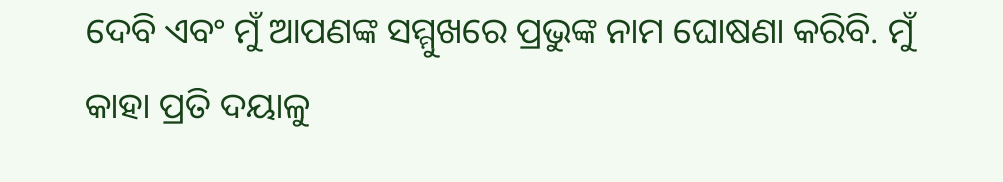ଦେବି ଏବଂ ମୁଁ ଆପଣଙ୍କ ସମ୍ମୁଖରେ ପ୍ରଭୁଙ୍କ ନାମ ଘୋଷଣା କରିବି. ମୁଁ କାହା ପ୍ରତି ଦୟାଳୁ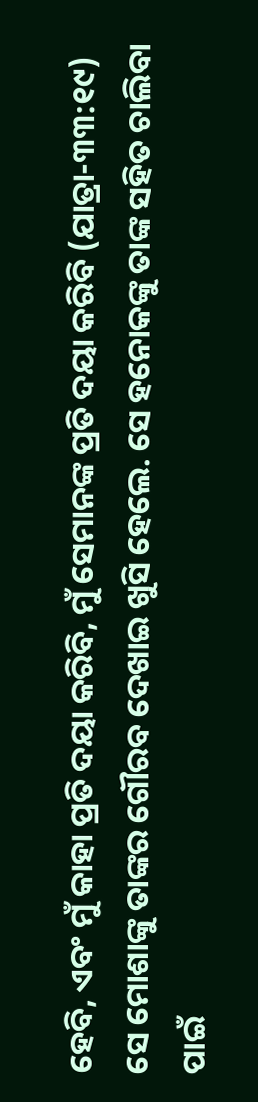ହେବି, ଏବଂ ମୁଁ କାହା ପ୍ରତି ଦୟା କରିବି, ମୁଁ ସେମାନଙ୍କ ପ୍ରତି ଦୟା କରିବି (ଯାତ୍ରା-୩୩:୧୯)
ସେ ମୋଶାଙ୍କୁ ତାଙ୍କର ଗୌରବ ଦେଖାଇ ଖୁସି ହେଲେ. ସେ ହନୋକଙ୍କୁ ତାଙ୍କ ସହିତ ଚାଲିବା ପାଇଁ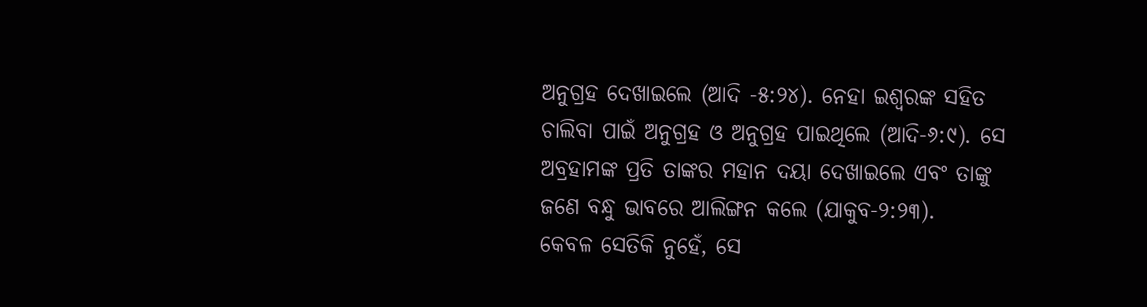ଅନୁଗ୍ରହ ଦେଖାଇଲେ (ଆଦି -୫:୨୪). ନେହା ଇଶ୍ବରଙ୍କ ସହିତ ଚାଲିବା ପାଇଁ ଅନୁଗ୍ରହ ଓ ଅନୁଗ୍ରହ ପାଇଥିଲେ (ଆଦି-୬:୯). ସେ ଅବ୍ରହାମଙ୍କ ପ୍ରତି ତାଙ୍କର ମହାନ ଦୟା ଦେଖାଇଲେ ଏବଂ ତାଙ୍କୁ ଜଣେ ବନ୍ଧୁ ଭାବରେ ଆଲିଙ୍ଗନ କଲେ (ଯାକୁବ-୨:୨୩).
କେବଳ ସେତିକି ନୁହେଁ, ସେ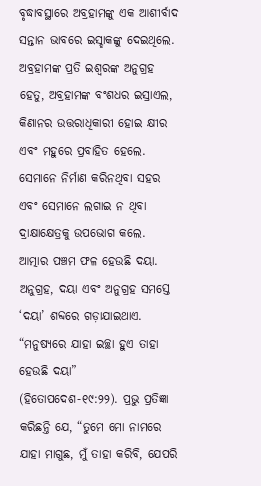ବୃଦ୍ଧାବସ୍ଥାରେ ଅବ୍ରହାମଙ୍କୁ ଏକ ଆଶୀର୍ବାଦ ସନ୍ତାନ ଭାବରେ ଇସ୍ହାକଙ୍କୁ ଦେଇଥିଲେ. ଅବ୍ରହାମଙ୍କ ପ୍ରତି ଇଶ୍ବରଙ୍କ ଅନୁଗ୍ରହ ହେତୁ, ଅବ୍ରହାମଙ୍କ ବଂଶଧର ଇସ୍ରାଏଲ, କିଣାନର ଉତ୍ତରାଧିକାରୀ ହୋଇ କ୍ଷୀର ଏବଂ ମହୁରେ ପ୍ରବାହିତ ହେଲେ. ସେମାନେ ନିର୍ମାଣ କରିନଥିବା ସହର ଏବଂ ସେମାନେ ଲଗାଇ ନ ଥିବା ଦ୍ରାକ୍ଷାକ୍ଷେତ୍ରକୁ ଉପଭୋଗ କଲେ.
ଆତ୍ମାର ପଞ୍ଚମ ଫଳ ହେଉଛି ଦୟା. ଅନୁଗ୍ରହ, ଦୟା ଏବଂ ଅନୁଗ୍ରହ ସମସ୍ତେ ‘ଦୟା’ ଶବ୍ଦରେ ଗଡ଼ାଯାଇଥାଏ. “ମନୁଷ୍ୟରେ ଯାହା ଇଚ୍ଛା ହୁଏ ତାହା ହେଉଛି ଦୟା” (ହିତୋପଦେଶ-୧୯:୨୨). ପ୍ରଭୁ ପ୍ରତିଜ୍ଞା କରିଛନ୍ତି ଯେ, “ତୁମେ ମୋ ନାମରେ ଯାହା ମାଗୁଛ, ମୁଁ ତାହା କରିବି, ଯେପରି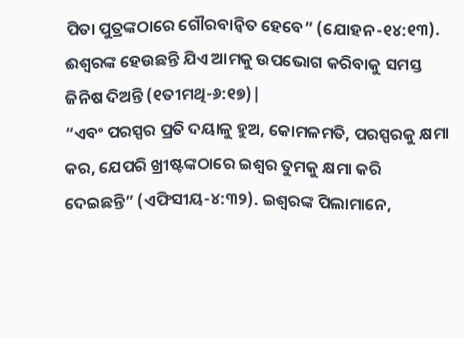ପିତା ପୁତ୍ରଙ୍କଠାରେ ଗୌରବାନ୍ୱିତ ହେବେ” (ଯୋହନ-୧୪:୧୩). ଈଶ୍ୱରଙ୍କ ହେଉଛନ୍ତି ଯିଏ ଆମକୁ ଉପଭୋଗ କରିବାକୁ ସମସ୍ତ ଜିନିଷ ଦିଅନ୍ତି (୧ତୀମଥି-୬:୧୭)|
“ଏବଂ ପରସ୍ପର ପ୍ରତି ଦୟାଳୁ ହୁଅ, କୋମଳମତି, ପରସ୍ପରକୁ କ୍ଷମା କର, ଯେପରି ଖ୍ରୀଷ୍ଟଙ୍କଠାରେ ଇଶ୍ବର ତୁମକୁ କ୍ଷମା କରି ଦେଇଛନ୍ତି” (ଏଫିସୀୟ-୪:୩୨). ଇଶ୍ବରଙ୍କ ପିଲାମାନେ,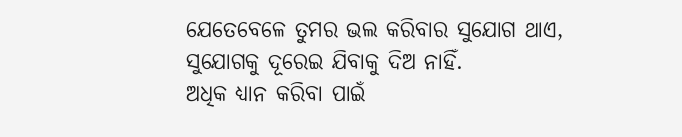ଯେତେବେଳେ ତୁମର ଭଲ କରିବାର ସୁଯୋଗ ଥାଏ, ସୁଯୋଗକୁ ଦୂରେଇ ଯିବାକୁ ଦିଅ ନାହିଁ.
ଅଧିକ ଧ୍ୟାନ କରିବା ପାଇଁ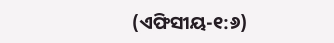(ଏଫିସୀୟ-୧:୬)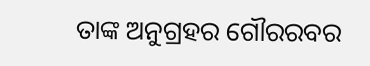ତାଙ୍କ ଅନୁଗ୍ରହର ଗୌରରବର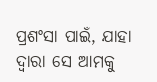ପ୍ରଶଂସା ପାଇଁ, ଯାହା ଦ୍ୱାରା ସେ ଆମକୁ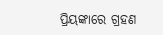ପ୍ରିୟଙ୍କାରେ ଗ୍ରହଣ